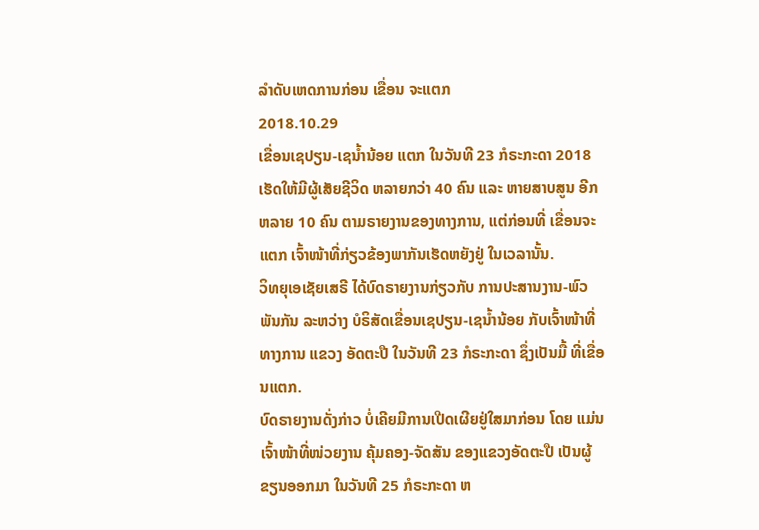ລໍາດັບເຫດການກ່ອນ ເຂື່ອນ ຈະແຕກ
2018.10.29
ເຂື່ອນເຊປຽນ-ເຊນ້ຳນ້ອຍ ແຕກ ໃນວັນທີ 23 ກໍຣະກະດາ 2018 ເຮັດໃຫ້ມີຜູ້ເສັຍຊີວິດ ຫລາຍກວ່າ 40 ຄົນ ແລະ ຫາຍສາບສູນ ອີກຫລາຍ 10 ຄົນ ຕາມຣາຍງານຂອງທາງການ, ແຕ່ກ່ອນທີ່ ເຂື່ອນຈະແຕກ ເຈົ້າໜ້າທີ່ກ່ຽວຂ້ອງພາກັນເຮັດຫຍັງຢູ່ ໃນເວລານັ້ນ.
ວິທຍຸເອເຊັຍເສຣີ ໄດ້ບົດຣາຍງານກ່ຽວກັບ ການປະສານງານ-ພົວພັນກັນ ລະຫວ່າງ ບໍຣິສັດເຂື່ອນເຊປຽນ-ເຊນ້ຳນ້ອຍ ກັບເຈົ້າໜ້າທີ່ ທາງການ ແຂວງ ອັດຕະປື ໃນວັນທີ 23 ກໍຣະກະດາ ຊຶ່ງເປັນມື້ ທີ່ເຂື່ອນແຕກ.
ບົດຣາຍງານດັ່ງກ່າວ ບໍ່ເຄີຍມີການເປີດເຜີຍຢູ່ໃສມາກ່ອນ ໂດຍ ແມ່ນເຈົ້າໜ້າທີ່ໜ່ວຍງານ ຄຸ້ມຄອງ-ຈັດສັນ ຂອງແຂວງອັດຕະປື ເປັນຜູ້ຂຽນອອກມາ ໃນວັນທີ 25 ກໍຣະກະດາ ຫ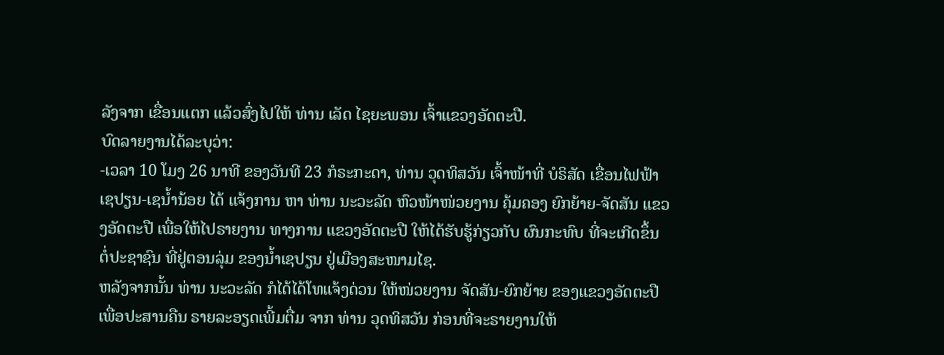ລັງຈາກ ເຂື່ອນແຕກ ແລ້ວສົ່ງໄປໃຫ້ ທ່ານ ເລັດ ໄຊຍະພອນ ເຈົ້າແຂວງອັດຕະປື.
ບົດລາຍງານໄດ້ລະບຸວ່າ:
-ເວລາ 10 ໂມງ 26 ນາທີ ຂອງວັນທີ 23 ກໍຣະກະດາ, ທ່ານ ວຸດທິສວັນ ເຈົ້າໜ້າທີ່ ບໍຣິສັດ ເຂື່ອນໄຟຟ້າ ເຊປຽນ-ເຊນ້ຳນ້ອຍ ໄດ້ ແຈ້ງການ ຫາ ທ່ານ ນະວະລັດ ຫົວໜ້າໜ່ວຍງານ ຄຸ້ມຄອງ ຍົກຍ້າຍ-ຈັດສັນ ແຂວງອັດຕະປື ເພື່ອໃຫ້ໄປຣາຍງານ ທາງການ ແຂວງອັດຕະປື ໃຫ້ໄດ້ຮັບຮູ້ກ່ຽວກັບ ຜົນກະທົບ ທີ່ຈະເກີດຂຶ້ນ ຕໍ່ປະຊາຊົນ ທີ່ຢູ່ຕອນລຸ່ມ ຂອງນ້ຳເຊປຽນ ຢູ່ເມືອງສະໜາມໄຊ.
ຫລັງຈາກນັ້ນ ທ່ານ ນະວະລັດ ກໍໄດ້ໄດ້ໂທແຈ້ງດ່ວນ ໃຫ້ໜ່ວຍງານ ຈັດສັນ-ຍົກຍ້າຍ ຂອງແຂວງອັດຕະປື ເພື່ອປະສານຄືນ ຣາຍລະອຽດເພີ້ມຕື່ມ ຈາກ ທ່ານ ວຸດທິສວັນ ກ່ອນທີ່ຈະຣາຍງານໃຫ້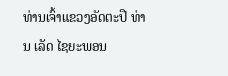ທ່ານເຈົ້າແຂວງອັດຕະປື ທ່ານ ເລັດ ໄຊຍະພອນ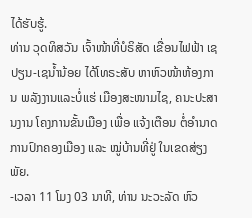ໄດ້ຮັບຮູ້.
ທ່ານ ວຸດທິສວັນ ເຈົ້າໜ້າທີ່ບໍຣິສັດ ເຂື່ອນໄຟຟ້າ ເຊປຽນ-ເຊນ້ຳນ້ອຍ ໄດ້ໂທຣະສັບ ຫາຫົວໜ້າຫ້ອງການ ພລັງງານແລະບໍ່ແຮ່ ເມືອງສະໜາມໄຊ, ຄນະປະສານງານ ໂຄງການຂັ້ນເມືອງ ເພື່ອ ແຈ້ງເຕືອນ ຕໍ່ອຳນາດການປົກຄອງເມືອງ ແລະ ໝູ່ບ້ານທີ່ຢູ່ ໃນເຂດສ່ຽງພັຍ.
-ເວລາ 11 ໂມງ 03 ນາທີ, ທ່ານ ນະວະລັດ ຫົວ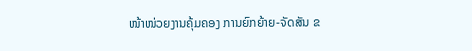ໜ້າໜ່ວຍງານຄຸ້ມຄອງ ການຍົກຍ້າຍ-ຈັດສັນ ຂ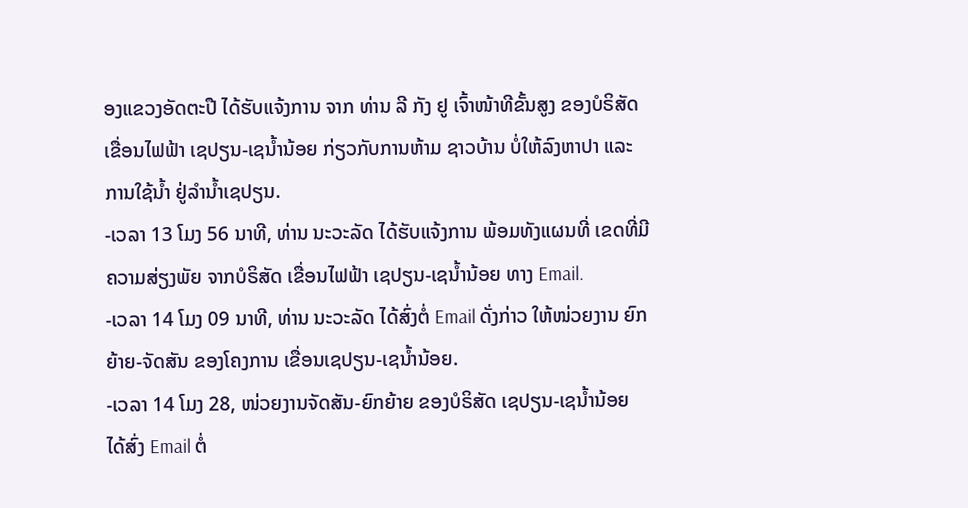ອງແຂວງອັດຕະປື ໄດ້ຮັບແຈ້ງການ ຈາກ ທ່ານ ລີ ກັງ ຢູ ເຈົ້າໜ້າທີຂັ້ນສູງ ຂອງບໍຣິສັດ ເຂື່ອນໄຟຟ້າ ເຊປຽນ-ເຊນ້ຳນ້ອຍ ກ່ຽວກັບການຫ້າມ ຊາວບ້ານ ບໍ່ໃຫ້ລົງຫາປາ ແລະ ການໃຊ້ນ້ຳ ຢູ່ລຳນ້ຳເຊປຽນ.
-ເວລາ 13 ໂມງ 56 ນາທີ, ທ່ານ ນະວະລັດ ໄດ້ຮັບແຈ້ງການ ພ້ອມທັງແຜນທີ່ ເຂດທີ່ມີຄວາມສ່ຽງພັຍ ຈາກບໍຣິສັດ ເຂື່ອນໄຟຟ້າ ເຊປຽນ-ເຊນ້ຳນ້ອຍ ທາງ Email.
-ເວລາ 14 ໂມງ 09 ນາທີ, ທ່ານ ນະວະລັດ ໄດ້ສົ່ງຕໍ່ Email ດັ່ງກ່າວ ໃຫ້ໜ່ວຍງານ ຍົກຍ້າຍ-ຈັດສັນ ຂອງໂຄງການ ເຂື່ອນເຊປຽນ-ເຊນ້ຳນ້ອຍ.
-ເວລາ 14 ໂມງ 28, ໜ່ວຍງານຈັດສັນ-ຍົກຍ້າຍ ຂອງບໍຣິສັດ ເຊປຽນ-ເຊນ້ຳນ້ອຍ ໄດ້ສົ່ງ Email ຕໍ່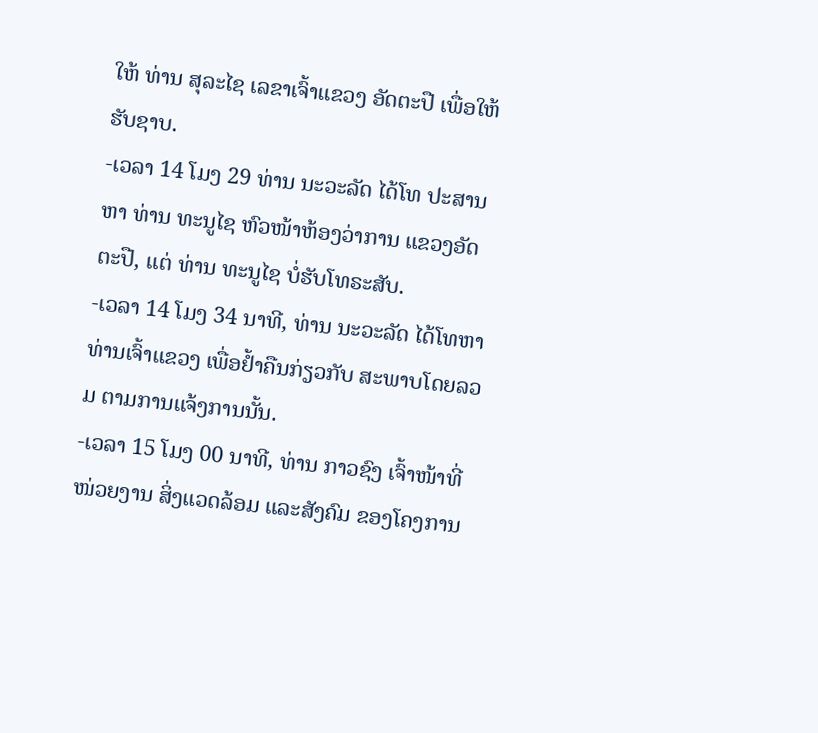ໃຫ້ ທ່ານ ສຸລະໄຊ ເລຂາເຈົ້າແຂວງ ອັດຕະປື ເພື່ອໃຫ້ຮັບຊາບ.
-ເວລາ 14 ໂມງ 29 ທ່ານ ນະວະລັດ ໄດ້ໂທ ປະສານຫາ ທ່ານ ທະນູໄຊ ຫົວໜ້າຫ້ອງວ່າການ ແຂວງອັດຕະປື, ແຕ່ ທ່ານ ທະນູໄຊ ບໍ່ຮັບໂທຣະສັບ.
-ເວລາ 14 ໂມງ 34 ນາທີ, ທ່ານ ນະວະລັດ ໄດ້ໂທຫາ ທ່ານເຈົ້າແຂວງ ເພື່ອຢ້ຳຄືນກ່ຽວກັບ ສະພາບໂດຍລວມ ຕາມການແຈ້ງການນັ້ນ.
-ເວລາ 15 ໂມງ 00 ນາທີ, ທ່ານ ກາວຊົງ ເຈົ້າໜ້າທີ່ໜ່ວຍງານ ສິ່ງແວດລ້ອມ ແລະສັງຄົມ ຂອງໂຄງການ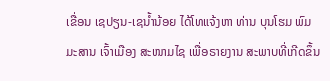ເຂື່ອນ ເຊປຽນ-ເຊນ້ຳນ້ອຍ ໄດ້ໂທແຈ້ງຫາ ທ່ານ ບຸນໂຮມ ພົມມະສານ ເຈົ້າເມືອງ ສະໜາມໄຊ ເພື່ອຣາຍງານ ສະພາບທີ່ເກີດຂຶ້ນ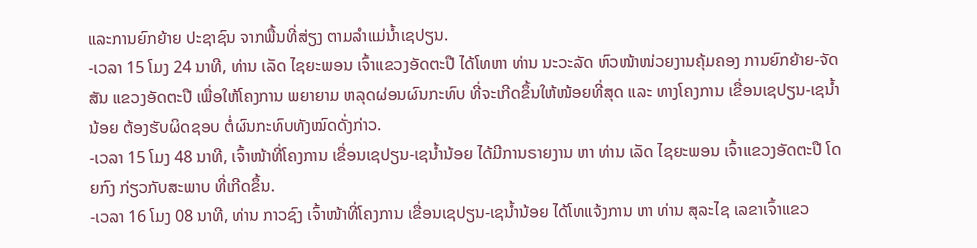ແລະການຍົກຍ້າຍ ປະຊາຊົນ ຈາກພື້ນທີ່ສ່ຽງ ຕາມລຳແມ່ນ້ຳເຊປຽນ.
-ເວລາ 15 ໂມງ 24 ນາທີ, ທ່ານ ເລັດ ໄຊຍະພອນ ເຈົ້າແຂວງອັດຕະປື ໄດ້ໂທຫາ ທ່ານ ນະວະລັດ ຫົວໜ້າໜ່ວຍງານຄຸ້ມຄອງ ການຍົກຍ້າຍ-ຈັດສັນ ແຂວງອັດຕະປື ເພື່ອໃຫ້ໂຄງການ ພຍາຍາມ ຫລຸດຜ່ອນຜົນກະທົບ ທີ່ຈະເກີດຂຶ້ນໃຫ້ໜ້ອຍທີ່ສຸດ ແລະ ທາງໂຄງການ ເຂື່ອນເຊປຽນ-ເຊນ້ຳນ້ອຍ ຕ້ອງຮັບຜິດຊອບ ຕໍ່ຜົນກະທົບທັງໝົດດັ່ງກ່າວ.
-ເວລາ 15 ໂມງ 48 ນາທີ, ເຈົ້າໜ້າທີ່ໂຄງການ ເຂື່ອນເຊປຽນ-ເຊນ້ຳນ້ອຍ ໄດ້ມີການຣາຍງານ ຫາ ທ່ານ ເລັດ ໄຊຍະພອນ ເຈົ້າແຂວງອັດຕະປື ໂດຍກົງ ກ່ຽວກັບສະພາບ ທີ່ເກີດຂຶ້ນ.
-ເວລາ 16 ໂມງ 08 ນາທີ, ທ່ານ ກາວຊົງ ເຈົ້າໜ້າທີ່ໂຄງການ ເຂື່ອນເຊປຽນ-ເຊນ້ຳນ້ອຍ ໄດ້ໂທແຈ້ງການ ຫາ ທ່ານ ສຸລະໄຊ ເລຂາເຈົ້າແຂວ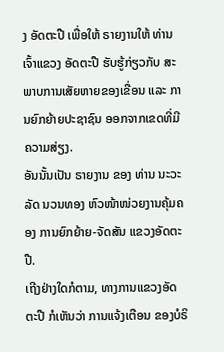ງ ອັດຕະປື ເພື່ອໃຫ້ ຣາຍງານໃຫ້ ທ່ານເຈົ້າແຂວງ ອັດຕະປື ຮັບຮູ້ກ່ຽວກັບ ສະພາບການເສັຍຫາຍຂອງເຂື່ອນ ແລະ ການຍົກຍ້າຍປະຊາຊົນ ອອກຈາກເຂດທີ່ມີຄວາມສ່ຽງ.
ອັນນັ້ນເປັນ ຣາຍງານ ຂອງ ທ່ານ ນະວະລັດ ນວນທອງ ຫົວໜ້າໜ່ວຍງານຄຸ້ມຄອງ ການຍົກຍ້າຍ-ຈັດສັນ ແຂວງອັດຕະປື.
ເຖີງຢ່າງໃດກໍຕາມ, ທາງການແຂວງອັດຕະປື ກໍເຫັນວ່າ ການແຈ້ງເຕືອນ ຂອງບໍຣິ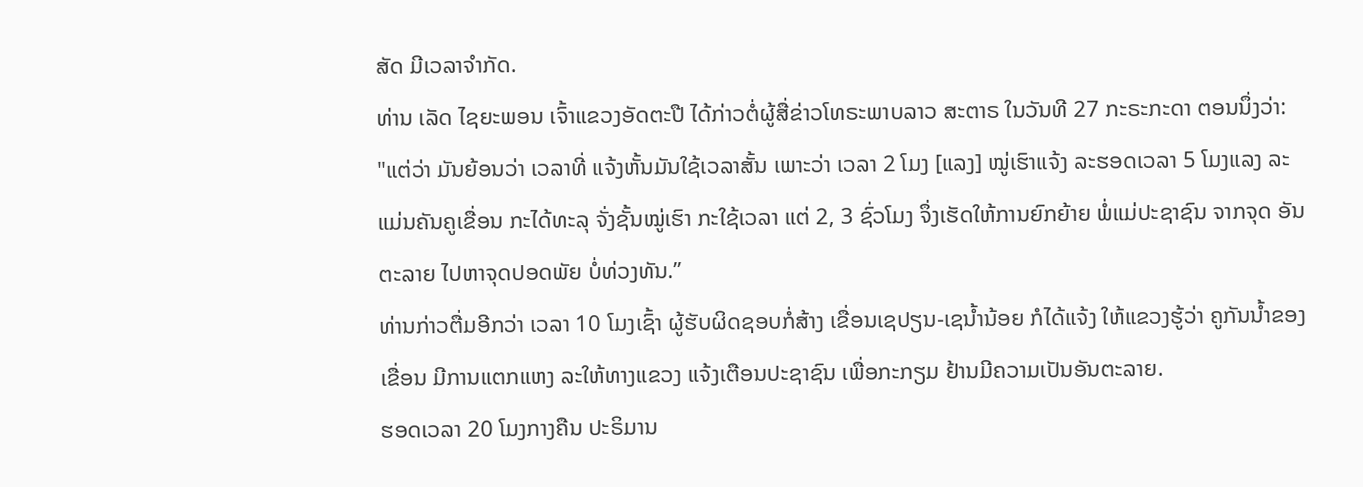ສັດ ມີເວລາຈຳກັດ.
ທ່ານ ເລັດ ໄຊຍະພອນ ເຈົ້າແຂວງອັດຕະປື ໄດ້ກ່າວຕໍ່ຜູ້ສື່ຂ່າວໂທຣະພາບລາວ ສະຕາຣ ໃນວັນທີ 27 ກະຣະກະດາ ຕອນນຶ່ງວ່າ:
"ແຕ່ວ່າ ມັນຍ້ອນວ່າ ເວລາທີ່ ແຈ້ງຫັ້ນມັນໃຊ້ເວລາສັ້ນ ເພາະວ່າ ເວລາ 2 ໂມງ [ແລງ] ໝູ່ເຮົາແຈ້ງ ລະຮອດເວລາ 5 ໂມງແລງ ລະແມ່ນຄັນຄູເຂື່ອນ ກະໄດ້ທະລຸ ຈັ່ງຊັ້ນໝູ່ເຮົາ ກະໃຊ້ເວລາ ແຕ່ 2, 3 ຊົ່ວໂມງ ຈຶ່ງເຮັດໃຫ້ການຍົກຍ້າຍ ພໍ່ແມ່ປະຊາຊົນ ຈາກຈຸດ ອັນຕະລາຍ ໄປຫາຈຸດປອດພັຍ ບໍ່ທ່ວງທັນ.”
ທ່ານກ່າວຕື່ມອີກວ່າ ເວລາ 10 ໂມງເຊົ້າ ຜູ້ຮັບຜິດຊອບກໍ່ສ້າງ ເຂື່ອນເຊປຽນ-ເຊນ້ຳນ້ອຍ ກໍໄດ້ແຈ້ງ ໃຫ້ແຂວງຮູ້ວ່າ ຄູກັນນ້ຳຂອງເຂື່ອນ ມີການແຕກແຫງ ລະໃຫ້ທາງແຂວງ ແຈ້ງເຕືອນປະຊາຊົນ ເພື່ອກະກຽມ ຢ້ານມີຄວາມເປັນອັນຕະລາຍ.
ຮອດເວລາ 20 ໂມງກາງຄືນ ປະຣິມານ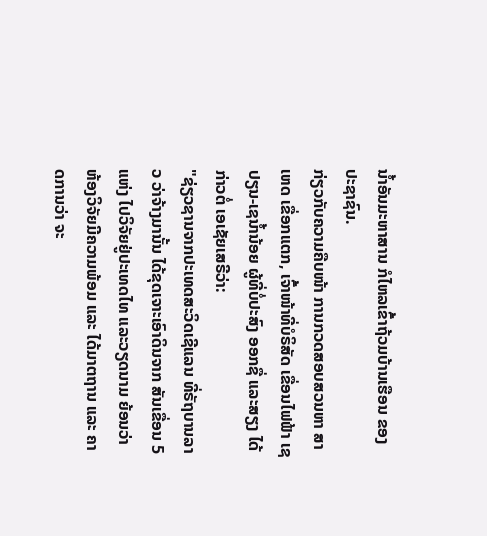ນ້ຳອັນມະຫາສານ ກໍໄຫລເຂົ້າຖ້ວມບ້ານເຮືອນ ຂອງປະຊາຊົນ.
ກ່ຽວກັບຄວາມຄືບໜ້າ ການກວດສອບສວນຫາ ສາເຫດ ເຂື່ອກແຕກ, ເຈົ້າໜ້າທີ່ບໍຣິສັດ ເຂື່ອນໄຟຟ້າ ເຊປຽນ-ເຊນ້ຳນ້ອຍ ຜູ້ທີ່ບໍ່ປະສົງ ອອກຊື່ ແລະສຽງ ໄດ້ກ່າວຕໍ່ ເອເຊັຍເສຣີວ່າ:
"ຊ່ຽວຊານຈາກປະເທດສະວິດເຊີແລນ ທີ່ຣັຖບານລາວ ວ່າຈ້າງມານັ້ນ ໄດ້ຂຸດເຈາະເອົາດິນຈາກ ສັນເຂື່ອນ 5 ແຫ່ງ ໄປວິຈັຍຢູ່ປະເທດໄທ ແລະວຽດນາມ ຍ້ອນວ່າ ຫ້ອງວິຈັຍມີຄວາມພ້ອມ ແລະ ໄດ້ມາຕຖານ ແລະ ຄາດການວ່າ ຈະ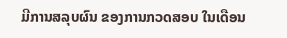ມີການສລຸບຜົນ ຂອງການກວດສອບ ໃນເດືອນ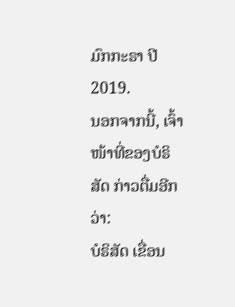ມົກກະຣາ ປີ 2019.
ນອກຈາກນີ້, ເຈົ້າໜ້າທີ່ຂອງບໍຣິສັດ ກ່າວຕື່ມອີກວ່າ:
ບໍຣິສັດ ເຂື່ອນ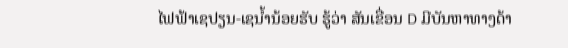ໄຟຟ້າເຊປຽນ-ເຊນ້ຳນ້ອຍຮັບ ຮູ້ວ່າ ສັນເຂື່ອນ D ມີບັນຫາທາງດ້າ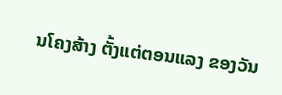ນໂຄງສ້າງ ຕັ້ງແຕ່ຕອນແລງ ຂອງວັນ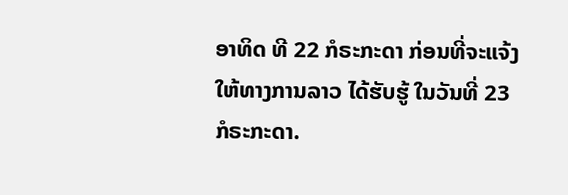ອາທິດ ທີ 22 ກໍຣະກະດາ ກ່ອນທີ່ຈະແຈ້ງ ໃຫ້ທາງການລາວ ໄດ້ຮັບຮູ້ ໃນວັນທີ່ 23 ກໍຣະກະດາ.